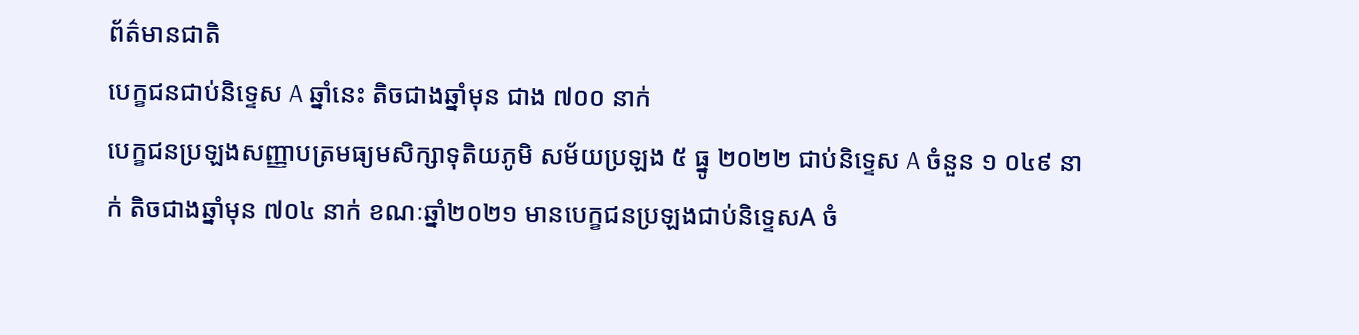ព័ត៌មានជាតិ
បេក្ខជនជាប់និទ្ទេស A ឆ្នាំនេះ តិចជាងឆ្នាំមុន ជាង ៧០០ នាក់
បេក្ខជនប្រឡងសញ្ញាបត្រមធ្យមសិក្សាទុតិយភូមិ សម័យប្រឡង ៥ ធ្នូ ២០២២ ជាប់និទ្ទេស A ចំនួន ១ ០៤៩ នាក់ តិចជាងឆ្នាំមុន ៧០៤ នាក់ ខណៈឆ្នាំ២០២១ មានបេក្ខជនប្រឡងជាប់និទ្ទេសA ចំ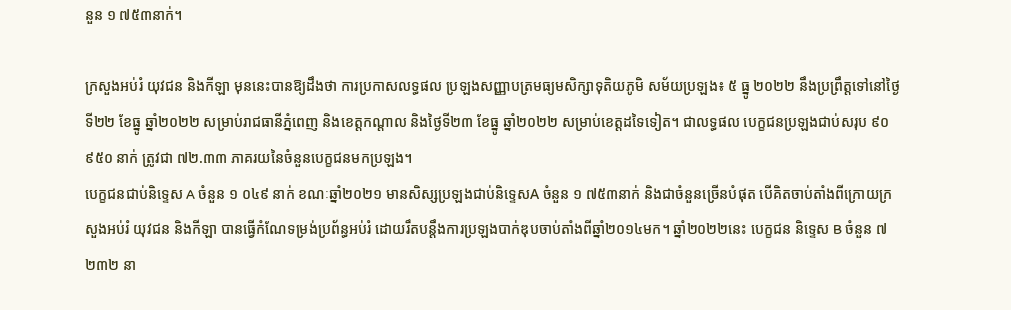នួន ១ ៧៥៣នាក់។

ក្រសួងអប់រំ យុវជន និងកីឡា មុននេះបានឱ្យដឹងថា ការប្រកាសលទ្ធផល ប្រឡងសញ្ញាបត្រមធ្យមសិក្សាទុតិយភូមិ សម័យប្រឡង៖ ៥ ធ្នូ ២០២២ នឹងប្រព្រឹត្តទៅនៅថ្ងៃទី២២ ខែធ្នូ ឆ្នាំ២០២២ សម្រាប់រាជធានីភ្នំពេញ និងខេត្តកណ្តាល និងថ្ងៃទី២៣ ខែធ្នូ ឆ្នាំ២០២២ សម្រាប់ខេត្តដទៃទៀត។ ជាលទ្ធផល បេក្ខជនប្រឡងជាប់សរុប ៩០ ៩៥០ នាក់ ត្រូវជា ៧២.៣៣ ភាគរយនៃចំនួនបេក្ខជនមកប្រឡង។
បេក្ខជនជាប់និទ្ទេស A ចំនួន ១ ០៤៩ នាក់ ខណៈឆ្នាំ២០២១ មានសិស្សប្រឡងជាប់និទ្ទេសA ចំនួន ១ ៧៥៣នាក់ និងជាចំនួនច្រើនបំផុត បើគិតចាប់តាំងពីក្រោយក្រសួងអប់រំ យុវជន និងកីឡា បានធ្វើកំណែទម្រង់ប្រព័ន្ធអប់រំ ដោយរឹតបន្តឹងការប្រឡងបាក់ឌុបចាប់តាំងពីឆ្នាំ២០១៤មក។ ឆ្នាំ២០២២នេះ បេក្ខជន និទ្ទេស B ចំនួន ៧ ២៣២ នា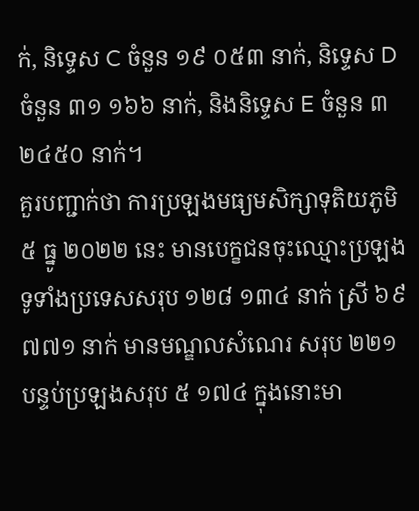ក់, និទ្ទេស C ចំនួន ១៩ ០៥៣ នាក់, និទ្ទេស D ចំនួន ៣១ ១៦៦ នាក់, និងនិទ្ទេស E ចំនួន ៣ ២៤៥០ នាក់។
គួរបញ្ជាក់ថា ការប្រឡងមធ្យមសិក្សាទុតិយភូមិ ៥ ធ្នូ ២០២២ នេះ មានបេក្ខជនចុះឈ្មោះប្រឡងទូទាំងប្រទេសសរុប ១២៨ ១៣៤ នាក់ ស្រី ៦៩ ៧៧១ នាក់ មានមណ្ឌលសំណេរ សរុប ២២១ បន្ទប់ប្រឡងសរុប ៥ ១៧៤ ក្នុងនោះមា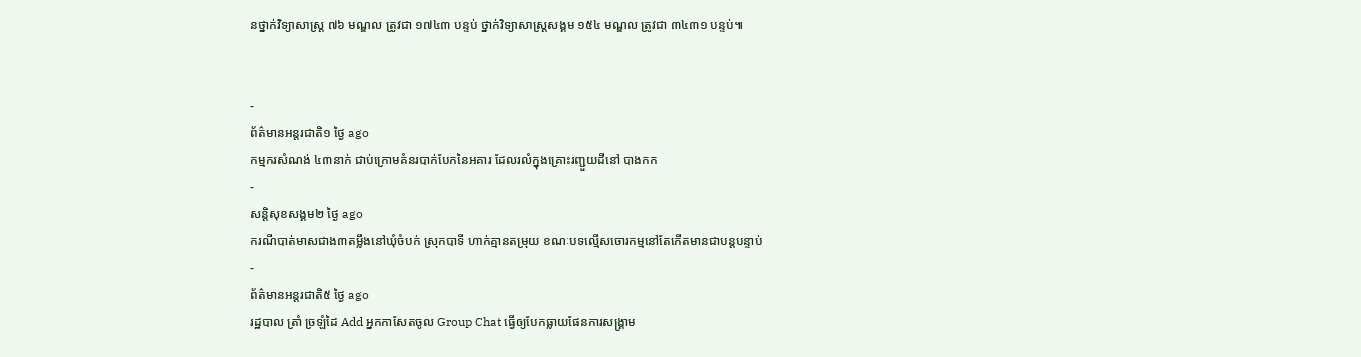នថ្នាក់វិទ្យាសាស្ត្រ ៧៦ មណ្ឌល ត្រូវជា ១៧៤៣ បន្ទប់ ថ្នាក់វិទ្យាសាស្ត្រសង្គម ១៥៤ មណ្ឌល ត្រូវជា ៣៤៣១ បន្ទប់៕


-
ព័ត៌មានអន្ដរជាតិ១ ថ្ងៃ ago
កម្មករសំណង់ ៤៣នាក់ ជាប់ក្រោមគំនរបាក់បែកនៃអគារ ដែលរលំក្នុងគ្រោះរញ្ជួយដីនៅ បាងកក
-
សន្តិសុខសង្គម២ ថ្ងៃ ago
ករណីបាត់មាសជាង៣តម្លឹងនៅឃុំចំបក់ ស្រុកបាទី ហាក់គ្មានតម្រុយ ខណៈបទល្មើសចោរកម្មនៅតែកើតមានជាបន្តបន្ទាប់
-
ព័ត៌មានអន្ដរជាតិ៥ ថ្ងៃ ago
រដ្ឋបាល ត្រាំ ច្រឡំដៃ Add អ្នកកាសែតចូល Group Chat ធ្វើឲ្យបែកធ្លាយផែនការសង្គ្រាម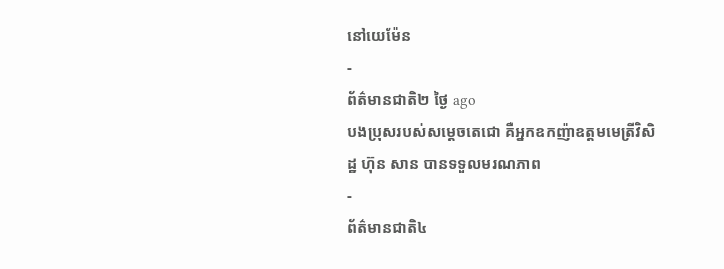នៅយេម៉ែន
-
ព័ត៌មានជាតិ២ ថ្ងៃ ago
បងប្រុសរបស់សម្ដេចតេជោ គឺអ្នកឧកញ៉ាឧត្តមមេត្រីវិសិដ្ឋ ហ៊ុន សាន បានទទួលមរណភាព
-
ព័ត៌មានជាតិ៤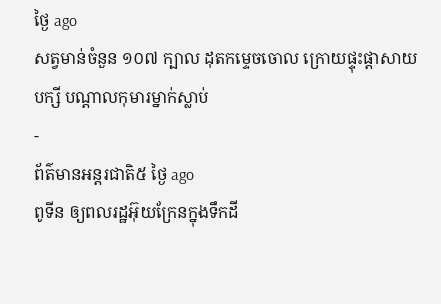ថ្ងៃ ago
សត្វមាន់ចំនួន ១០៧ ក្បាល ដុតកម្ទេចចោល ក្រោយផ្ទុះផ្ដាសាយបក្សី បណ្តាលកុមារម្នាក់ស្លាប់
-
ព័ត៌មានអន្ដរជាតិ៥ ថ្ងៃ ago
ពូទីន ឲ្យពលរដ្ឋអ៊ុយក្រែនក្នុងទឹកដី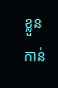ខ្លួនកាន់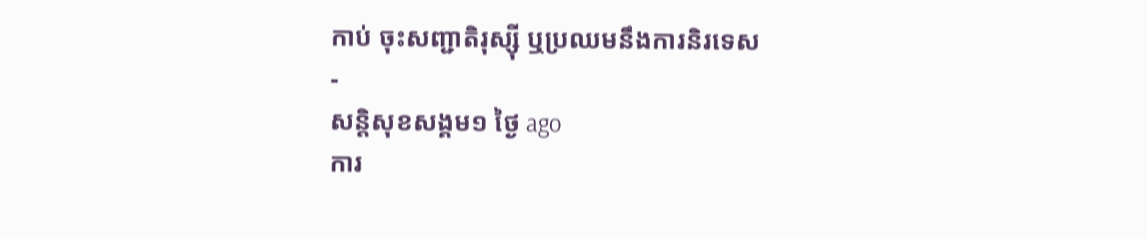កាប់ ចុះសញ្ជាតិរុស្ស៊ី ឬប្រឈមនឹងការនិរទេស
-
សន្តិសុខសង្គម១ ថ្ងៃ ago
ការ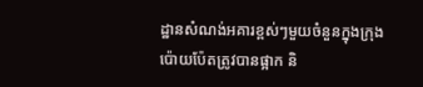ដ្ឋានសំណង់អគារខ្ពស់ៗមួយចំនួនក្នុងក្រុងប៉ោយប៉ែតត្រូវបានផ្អាក និ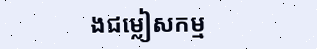ងជម្លៀសកម្ម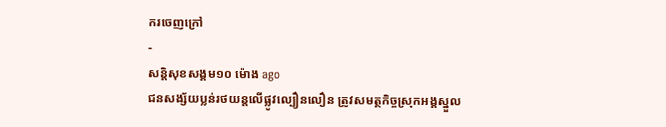ករចេញក្រៅ
-
សន្តិសុខសង្គម១០ ម៉ោង ago
ជនសង្ស័យប្លន់រថយន្តលើផ្លូវល្បឿនលឿន ត្រូវសមត្ថកិច្ចស្រុកអង្គស្នួល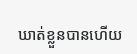ឃាត់ខ្លួនបានហើយ